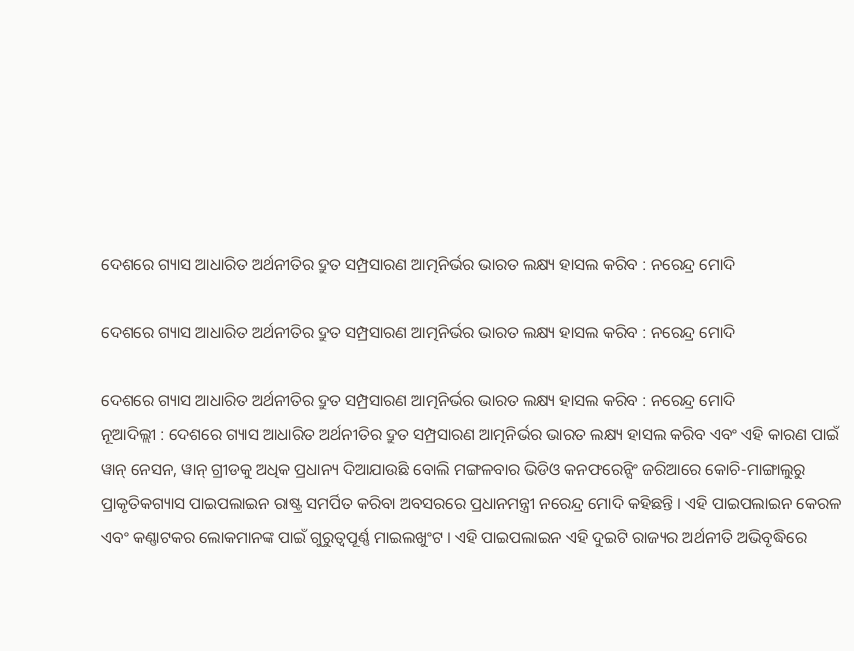ଦେଶରେ ଗ୍ୟାସ ଆଧାରିତ ଅର୍ଥନୀତିର ଦ୍ରୁତ ସମ୍ପ୍ରସାରଣ ଆତ୍ମନିର୍ଭର ଭାରତ ଲକ୍ଷ୍ୟ ହାସଲ କରିବ : ନରେନ୍ଦ୍ର ମୋଦି

ଦେଶରେ ଗ୍ୟାସ ଆଧାରିତ ଅର୍ଥନୀତିର ଦ୍ରୁତ ସମ୍ପ୍ରସାରଣ ଆତ୍ମନିର୍ଭର ଭାରତ ଲକ୍ଷ୍ୟ ହାସଲ କରିବ : ନରେନ୍ଦ୍ର ମୋଦି

ଦେଶରେ ଗ୍ୟାସ ଆଧାରିତ ଅର୍ଥନୀତିର ଦ୍ରୁତ ସମ୍ପ୍ରସାରଣ ଆତ୍ମନିର୍ଭର ଭାରତ ଲକ୍ଷ୍ୟ ହାସଲ କରିବ : ନରେନ୍ଦ୍ର ମୋଦି
ନୂଆଦିଲ୍ଲୀ : ଦେଶରେ ଗ୍ୟାସ ଆଧାରିତ ଅର୍ଥନୀତିର ଦ୍ରୁତ ସମ୍ପ୍ରସାରଣ ଆତ୍ମନିର୍ଭର ଭାରତ ଲକ୍ଷ୍ୟ ହାସଲ କରିବ ଏବଂ ଏହି କାରଣ ପାଇଁ ୱାନ୍ ନେସନ, ୱାନ୍ ଗ୍ରୀଡକୁ ଅଧିକ ପ୍ରଧାନ୍ୟ ଦିଆଯାଉଛି ବୋଲି ମଙ୍ଗଳବାର ଭିଡିଓ କନଫରେନ୍ସିଂ ଜରିଆରେ କୋଚି-ମାଙ୍ଗାଲୁରୁ ପ୍ରାକୃତିକଗ୍ୟାସ ପାଇପଲାଇନ ରାଷ୍ଟ୍ର ସମର୍ପିତ କରିବା ଅବସରରେ ପ୍ରଧାନମନ୍ତ୍ରୀ ନରେନ୍ଦ୍ର ମୋଦି କହିଛନ୍ତି । ଏହି ପାଇପଲାଇନ କେରଳ ଏବଂ କଣ୍ଣାଟକର ଲୋକମାନଙ୍କ ପାଇଁ ଗୁରୁତ୍ୱପୂର୍ଣ୍ଣ ମାଇଲଖୁଂଟ । ଏହି ପାଇପଲାଇନ ଏହି ଦୁଇଟି ରାଜ୍ୟର ଅର୍ଥନୀତି ଅଭିବୃଦ୍ଧିରେ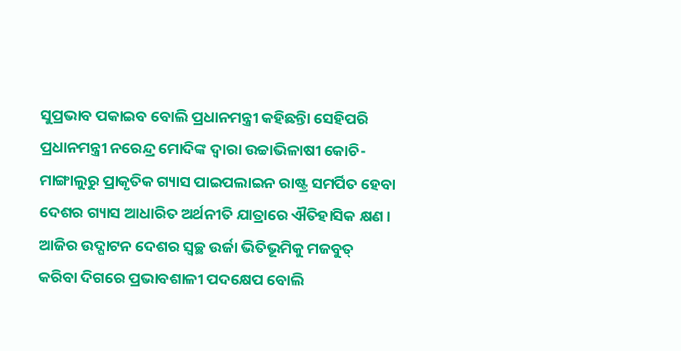ସୁପ୍ରଭାବ ପକାଇବ ବୋଲି ପ୍ରଧାନମନ୍ତ୍ରୀ କହିଛନ୍ତିା ସେହିପରି ପ୍ରଧାନମନ୍ତ୍ରୀ ନରେନ୍ଦ୍ର ମୋଦିଙ୍କ ଦ୍ୱାରା ଉଚ୍ଚାଭିଳାଷୀ କୋଚି-ମାଙ୍ଗାଲୁରୁ ପ୍ରାକୃତିକ ଗ୍ୟାସ ପାଇପଲାଇନ ରାଷ୍ଟ୍ର ସମର୍ପିତ ହେବା ଦେଶର ଗ୍ୟାସ ଆଧାରିତ ଅର୍ଥନୀତି ଯାତ୍ରାରେ ଐତିହାସିକ କ୍ଷଣ । ଆଜିର ଉଦ୍ଘାଟନ ଦେଶର ସ୍ୱଚ୍ଛ ଉର୍ଜା ଭିତିଭୂମିକୁ ମଜବୁତ୍ କରିବା ଦିଗରେ ପ୍ରଭାବଶାଳୀ ପଦକ୍ଷେପ ବୋଲି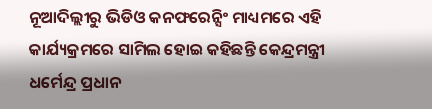ନୂଆଦିଲ୍ଲୀରୁ ଭିଡିଓ କନଫରେନ୍ସିଂ ମାଧ୍ୟମରେ ଏହି କାର୍ଯ୍ୟକ୍ରମରେ ସାମିଲ ହୋଇ କହିଛନ୍ତି କେନ୍ଦ୍ରମନ୍ତ୍ରୀ ଧର୍ମେନ୍ଦ୍ର ପ୍ରଧାନ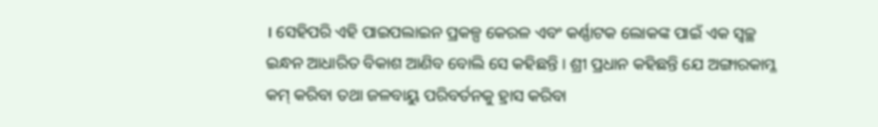। ସେହିପରି ଏହି ପାଇପଲାଇନ ପ୍ରକଳ୍ପ କେରଳ ଏବଂ କର୍ଣ୍ଣାଟକ ଲୋକଙ୍କ ପାଇଁ ଏକ ସ୍ୱଚ୍ଛ ଇନ୍ଧନ ଆଧାରିତ ବିକାଶ ଆଣିବ ବୋଲି ସେ କହିଛନ୍ତି । ଶ୍ରୀ ପ୍ରଧାନ କହିଛନ୍ତି ଯେ ଅଙ୍ଗାରକାମ୍ଳ କମ୍ କରିବା ତଥା ଜଳବାୟୁ ପରିବର୍ତନକୁ ହ୍ରାସ କରିବା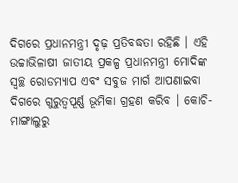ଦିଗରେ ପ୍ରଧାନମନ୍ତ୍ରୀ ଦୃଢ଼ ପ୍ରତିବଦ୍ଧତା ରହିଛି । ଏହି ଉଚ୍ଚାଭିଳାଷୀ ଜାତୀୟ ପ୍ରକଳ୍ପ ପ୍ରଧାନମନ୍ତ୍ରୀ ମୋଦିଙ୍କ ସ୍ୱଚ୍ଛ ରୋଡମ୍ୟାପ ଏବଂ ସବୁଜ ମାର୍ଗ ଆପଣାଇବା ଦିଗରେ ଗୁରୁତ୍ୱପୂର୍ଣ୍ଣ ଭୂମିକା ଗ୍ରହଣ କରିବ । କୋଚି-ମାଙ୍ଗାଲୁରୁ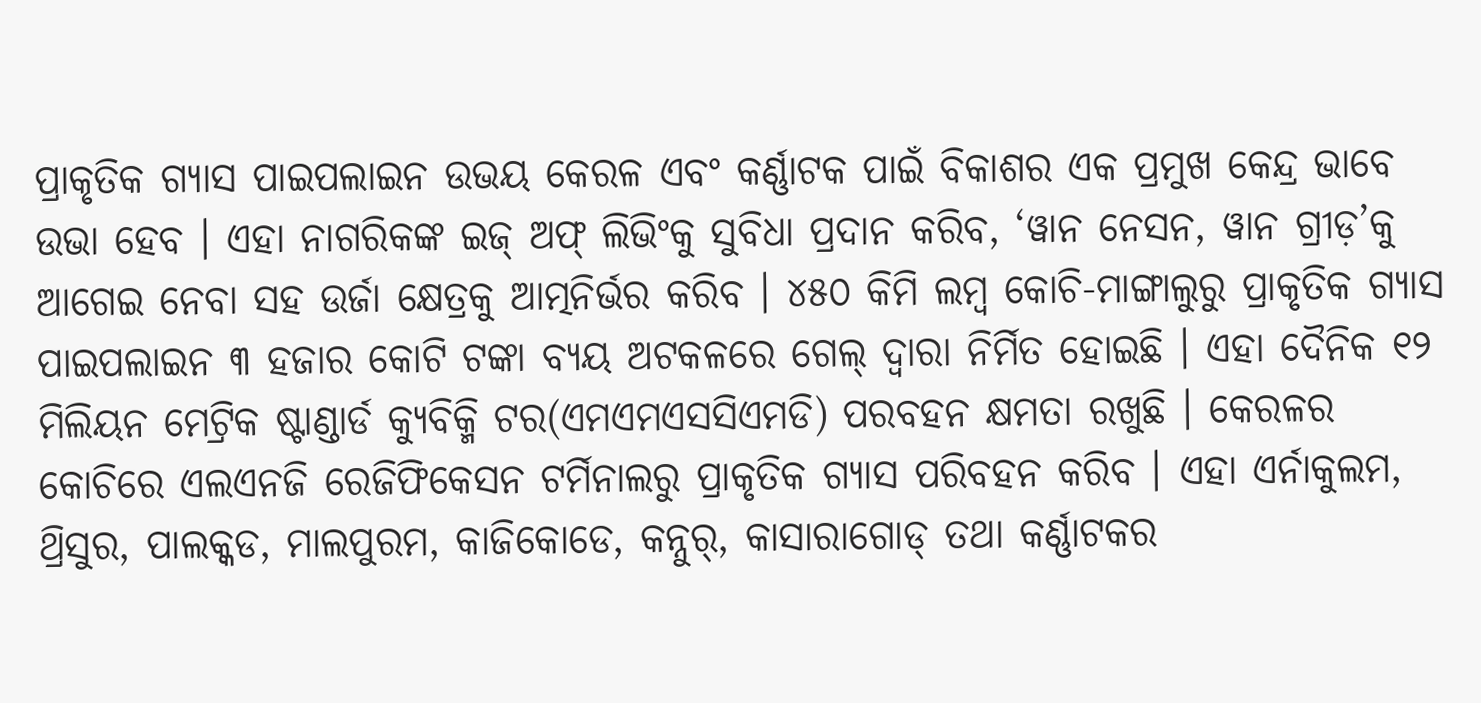ପ୍ରାକୃତିକ ଗ୍ୟାସ ପାଇପଲାଇନ ଉଭୟ କେରଳ ଏବଂ କର୍ଣ୍ଣାଟକ ପାଇଁ ବିକାଶର ଏକ ପ୍ରମୁଖ କେନ୍ଦ୍ର ଭାବେ ଉଭା ହେବ । ଏହା ନାଗରିକଙ୍କ ଇଜ୍ ଅଫ୍ ଲିଭିଂକୁ ସୁବିଧା ପ୍ରଦାନ କରିବ, ‘ୱାନ ନେସନ, ୱାନ ଗ୍ରୀଡ଼’କୁ ଆଗେଇ ନେବା ସହ ଉର୍ଜା କ୍ଷେତ୍ରକୁ ଆତ୍ମନିର୍ଭର କରିବ । ୪୫୦ କିମି ଲମ୍ବ କୋଚି-ମାଙ୍ଗାଲୁରୁ ପ୍ରାକୃତିକ ଗ୍ୟାସ ପାଇପଲାଇନ ୩ ହଜାର କୋଟି ଟଙ୍କା ବ୍ୟୟ ଅଟକଳରେ ଗେଲ୍ ଦ୍ୱାରା ନିର୍ମିତ ହୋଇଛି । ଏହା ଦୈନିକ ୧୨ ମିଲିୟନ ମେଟ୍ରିକ ଷ୍ଟାଣ୍ଡାର୍ଡ କ୍ୟୁବିକ୍ମି ଟର(ଏମଏମଏସସିଏମଡି) ପରବହନ କ୍ଷମତା ରଖୁଛି । କେରଳର କୋଚିରେ ଏଲଏନଜି ରେଜିଫିକେସନ ଟର୍ମିନାଲରୁ ପ୍ରାକୃତିକ ଗ୍ୟାସ ପରିବହନ କରିବ । ଏହା ଏର୍ନାକୁଲମ, ଥ୍ରିସୁର, ପାଲକ୍କଡ, ମାଲପୁରମ, କାଜିକୋଡେ, କନ୍ନୁର୍, କାସାରାଗୋଡ୍ ତଥା କର୍ଣ୍ଣାଟକର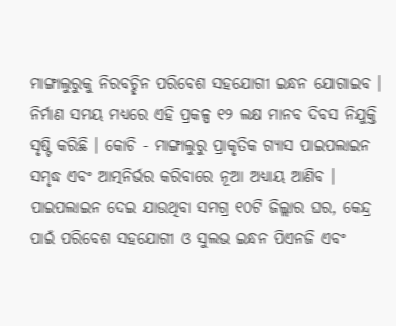ମାଙ୍ଗାଲୁରୁକୁ ନିରବଚ୍ଛିନ ପରିବେଶ ସହଯୋଗୀ ଇନ୍ଧନ ଯୋଗାଇବ । ନିର୍ମାଣ ସମୟ ମଧ୍ୟରେ ଏହି ପ୍ରକଳ୍ପ ୧୨ ଲକ୍ଷ ମାନବ ଦିବସ ନିଯୁକ୍ତି ସୃଷ୍ଟି କରିଛି । କୋଚି - ମାଙ୍ଗାଲୁରୁ ପ୍ରାକୃତିକ ଗ୍ୟାସ ପାଇପଲାଇନ ସମୃଦ୍ଧ ଏବଂ ଆତ୍ମନିର୍ଭର କରିବାରେ ନୂଆ ଅଧ୍ୟାୟ ଆଣିବ । ପାଇପଲାଇନ ଦେଇ ଯାଉଥିବା ସମଗ୍ର ୧୦ଟି ଜିଲ୍ଲାର ଘର, କେନ୍ଦ୍ର ପାଇଁ ପରିବେଶ ସହଯୋଗୀ ଓ ସୁଲଭ ଇନ୍ଧନ ପିଏନଜି ଏବଂ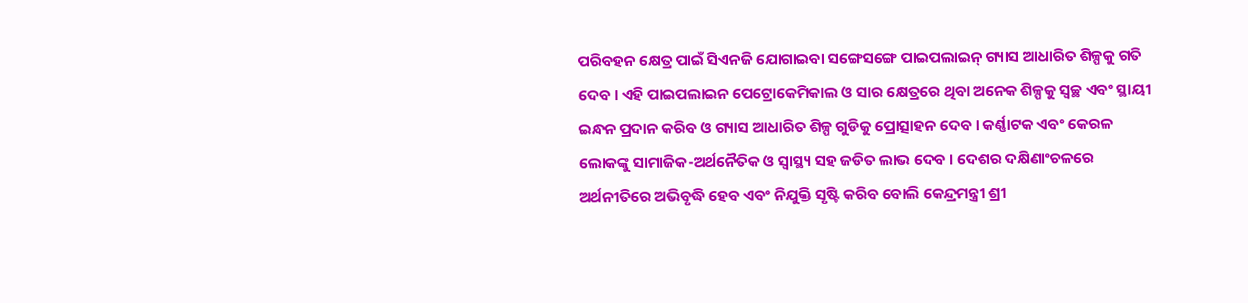ପରିବହନ କ୍ଷେତ୍ର ପାଇଁ ସିଏନଜି ଯୋଗାଇବା ସଙ୍ଗେସଙ୍ଗେ ପାଇପଲାଇନ୍ ଗ୍ୟାସ ଆଧାରିତ ଶିଳ୍ପକୁ ଗତି ଦେବ । ଏହି ପାଇପଲାଇନ ପେଟ୍ରୋକେମିକାଲ ଓ ସାର କ୍ଷେତ୍ରରେ ଥିବା ଅନେକ ଶିଳ୍ପକୁ ସ୍ୱଚ୍ଛ ଏବଂ ସ୍ଥାୟୀ ଇନ୍ଧନ ପ୍ରଦାନ କରିବ ଓ ଗ୍ୟାସ ଆଧାରିତ ଶିଳ୍ପ ଗୁଡିକୁ ପ୍ରୋତ୍ସାହନ ଦେବ । କର୍ଣ୍ଣାଟକ ଏବଂ କେରଳ ଲୋକଙ୍କୁ ସାମାଜିକ-ଅର୍ଥନୈତିକ ଓ ସ୍ୱାସ୍ଥ୍ୟ ସହ ଜଡିତ ଲାଭ ଦେବ । ଦେଶର ଦକ୍ଷିଣାଂଚଳରେ ଅର୍ଥନୀତିରେ ଅଭିବୃଦ୍ଧି ହେବ ଏବଂ ନିଯୁକ୍ତି ସୃଷ୍ଟି କରିବ ବୋଲି କେନ୍ଦ୍ରମନ୍ତ୍ରୀ ଶ୍ରୀ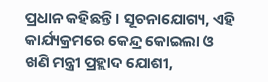ପ୍ରଧାନ କହିଛନ୍ତି । ସୂଚନାଯୋଗ୍ୟ, ଏହି କାର୍ଯ୍ୟକ୍ରମରେ କେନ୍ଦ୍ର କୋଇଲା ଓ ଖଣି ମନ୍ତ୍ରୀ ପ୍ରହ୍ଲାଦ ଯୋଶୀ,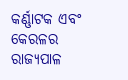କର୍ଣ୍ଣାଟକ ଏବଂ କେରଳର ରାଜ୍ୟପାଳ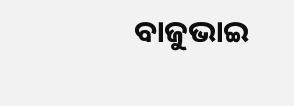ବାଜୁଭାଇ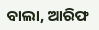ବାଲା, ଆରିଫ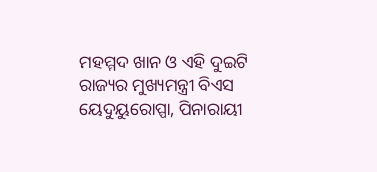ମହମ୍ମଦ ଖାନ ଓ ଏହି ଦୁଇଟି ରାଜ୍ୟର ମୁଖ୍ୟମନ୍ତ୍ରୀ ବିଏସ ୟେଦୁୟୁରୋପ୍ପା, ପିନାରାୟୀ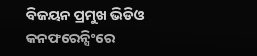ବିଜୟନ ପ୍ରମୁଖ ଭିଡିଓ କନଫରେନ୍ସିଂରେ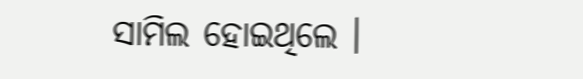ସାମିଲ ହୋଇଥିଲେ ।